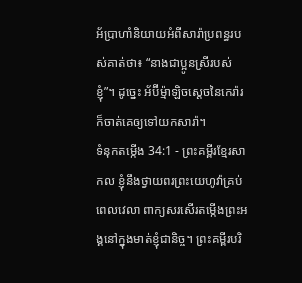អ័ប្រាហាំនិយាយអំពីសារ៉ាប្រពន្ធរបស់គាត់ថា៖ “នាងជាប្អូនស្រីរបស់ខ្ញុំ”។ ដូច្នេះ អ័ប៊ីម្ម៉ាឡិចស្ដេចនៃកេរ៉ារក៏ចាត់គេឲ្យទៅយកសារ៉ា។
ទំនុកតម្កើង 34:1 - ព្រះគម្ពីរខ្មែរសាកល ខ្ញុំនឹងថ្វាយពរព្រះយេហូវ៉ាគ្រប់ពេលវេលា ពាក្យសរសើរតម្កើងព្រះអង្គនៅក្នុងមាត់ខ្ញុំជានិច្ច។ ព្រះគម្ពីរបរិ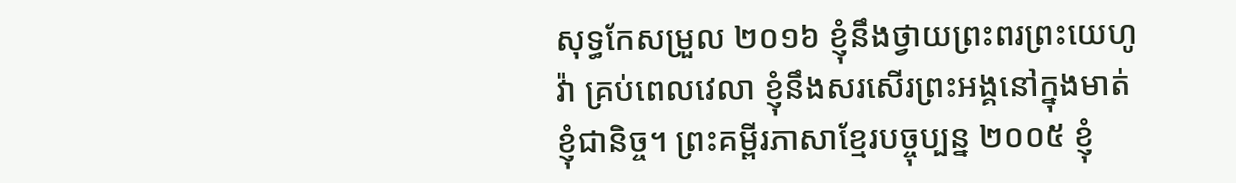សុទ្ធកែសម្រួល ២០១៦ ខ្ញុំនឹងថ្វាយព្រះពរព្រះយេហូវ៉ា គ្រប់ពេលវេលា ខ្ញុំនឹងសរសើរព្រះអង្គនៅក្នុងមាត់ខ្ញុំជានិច្ច។ ព្រះគម្ពីរភាសាខ្មែរបច្ចុប្បន្ន ២០០៥ ខ្ញុំ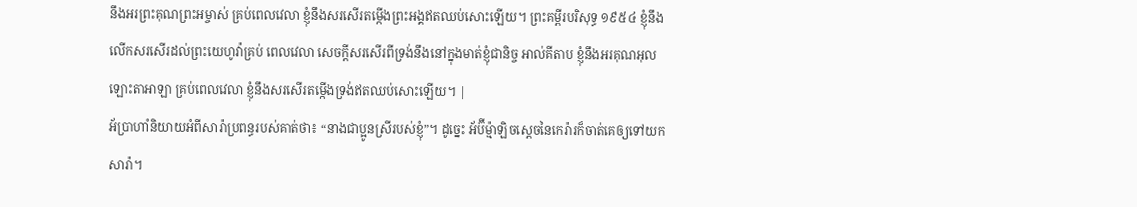នឹងអរព្រះគុណព្រះអម្ចាស់ គ្រប់ពេលវេលា ខ្ញុំនឹងសរសើរតម្កើងព្រះអង្គឥតឈប់សោះឡើយ។ ព្រះគម្ពីរបរិសុទ្ធ ១៩៥៤ ខ្ញុំនឹងលើកសរសើរដល់ព្រះយេហូវ៉ាគ្រប់ ពេលវេលា សេចក្ដីសរសើរពីទ្រង់នឹងនៅក្នុងមាត់ខ្ញុំជានិច្ច អាល់គីតាប ខ្ញុំនឹងអរគុណអុលឡោះតាអាឡា គ្រប់ពេលវេលា ខ្ញុំនឹងសរសើរតម្កើងទ្រង់ឥតឈប់សោះឡើយ។ |
អ័ប្រាហាំនិយាយអំពីសារ៉ាប្រពន្ធរបស់គាត់ថា៖ “នាងជាប្អូនស្រីរបស់ខ្ញុំ”។ ដូច្នេះ អ័ប៊ីម្ម៉ាឡិចស្ដេចនៃកេរ៉ារក៏ចាត់គេឲ្យទៅយកសារ៉ា។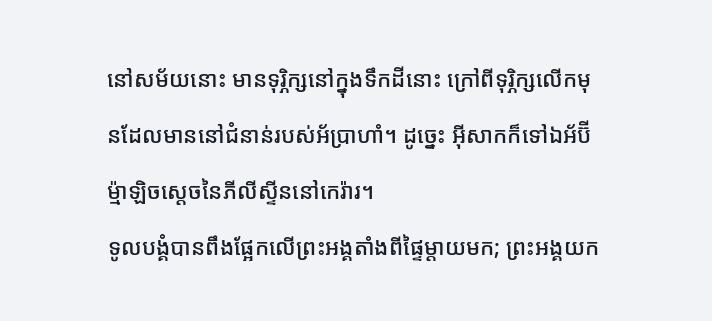នៅសម័យនោះ មានទុរ្ភិក្សនៅក្នុងទឹកដីនោះ ក្រៅពីទុរ្ភិក្សលើកមុនដែលមាននៅជំនាន់របស់អ័ប្រាហាំ។ ដូច្នេះ អ៊ីសាកក៏ទៅឯអ័ប៊ីម្ម៉ាឡិចស្ដេចនៃភីលីស្ទីននៅកេរ៉ារ។
ទូលបង្គំបានពឹងផ្អែកលើព្រះអង្គតាំងពីផ្ទៃម្ដាយមក; ព្រះអង្គយក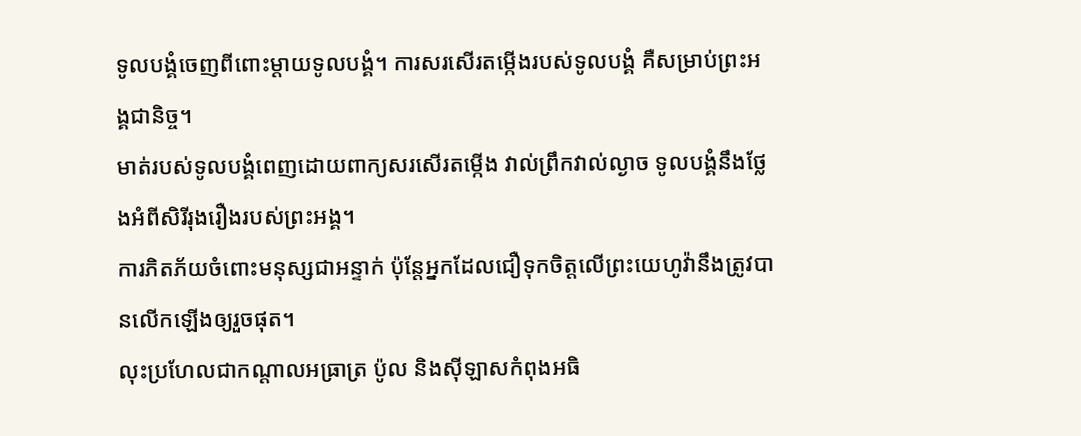ទូលបង្គំចេញពីពោះម្ដាយទូលបង្គំ។ ការសរសើរតម្កើងរបស់ទូលបង្គំ គឺសម្រាប់ព្រះអង្គជានិច្ច។
មាត់របស់ទូលបង្គំពេញដោយពាក្យសរសើរតម្កើង វាល់ព្រឹកវាល់ល្ងាច ទូលបង្គំនឹងថ្លែងអំពីសិរីរុងរឿងរបស់ព្រះអង្គ។
ការភិតភ័យចំពោះមនុស្សជាអន្ទាក់ ប៉ុន្តែអ្នកដែលជឿទុកចិត្តលើព្រះយេហូវ៉ានឹងត្រូវបានលើកឡើងឲ្យរួចផុត។
លុះប្រហែលជាកណ្ដាលអធ្រាត្រ ប៉ូល និងស៊ីឡាសកំពុងអធិ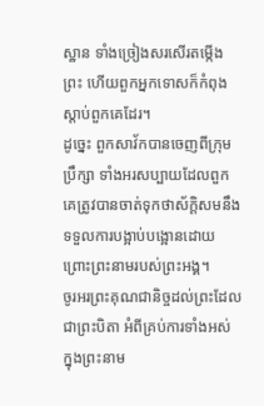ស្ឋាន ទាំងច្រៀងសរសើរតម្កើងព្រះ ហើយពួកអ្នកទោសក៏កំពុងស្ដាប់ពួកគេដែរ។
ដូច្នេះ ពួកសាវ័កបានចេញពីក្រុមប្រឹក្សា ទាំងអរសប្បាយដែលពួកគេត្រូវបានចាត់ទុកថាស័ក្ដិសមនឹងទទួលការបង្អាប់បង្អោនដោយព្រោះព្រះនាមរបស់ព្រះអង្គ។
ចូរអរព្រះគុណជានិច្ចដល់ព្រះដែលជាព្រះបិតា អំពីគ្រប់ការទាំងអស់ ក្នុងព្រះនាម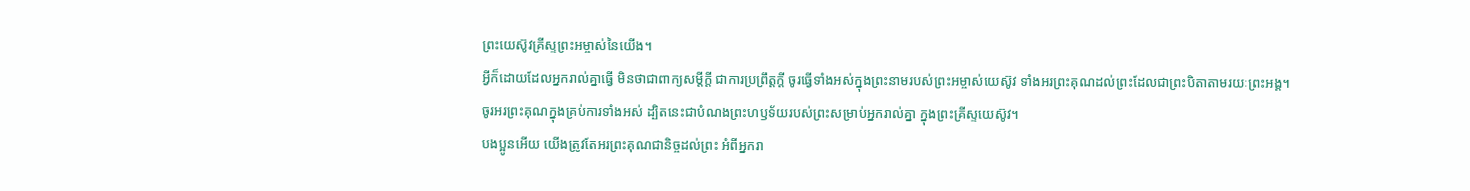ព្រះយេស៊ូវគ្រីស្ទព្រះអម្ចាស់នៃយើង។
អ្វីក៏ដោយដែលអ្នករាល់គ្នាធ្វើ មិនថាជាពាក្យសម្ដីក្ដី ជាការប្រព្រឹត្តក្ដី ចូរធ្វើទាំងអស់ក្នុងព្រះនាមរបស់ព្រះអម្ចាស់យេស៊ូវ ទាំងអរព្រះគុណដល់ព្រះដែលជាព្រះបិតាតាមរយៈព្រះអង្គ។
ចូរអរព្រះគុណក្នុងគ្រប់ការទាំងអស់ ដ្បិតនេះជាបំណងព្រះហឫទ័យរបស់ព្រះសម្រាប់អ្នករាល់គ្នា ក្នុងព្រះគ្រីស្ទយេស៊ូវ។
បងប្អូនអើយ យើងត្រូវតែអរព្រះគុណជានិច្ចដល់ព្រះ អំពីអ្នករា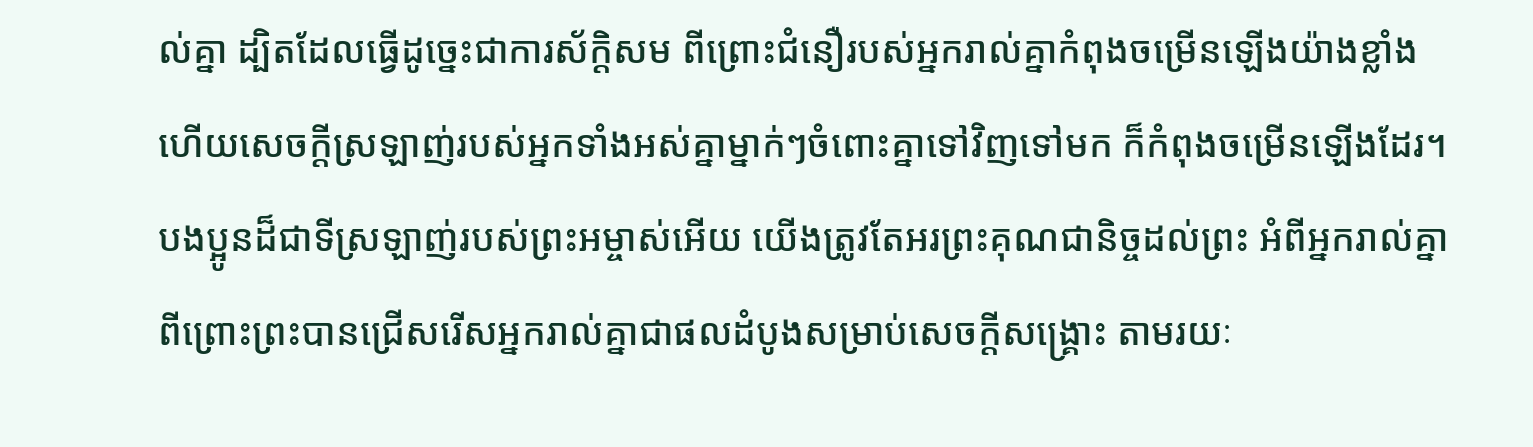ល់គ្នា ដ្បិតដែលធ្វើដូច្នេះជាការស័ក្ដិសម ពីព្រោះជំនឿរបស់អ្នករាល់គ្នាកំពុងចម្រើនឡើងយ៉ាងខ្លាំង ហើយសេចក្ដីស្រឡាញ់របស់អ្នកទាំងអស់គ្នាម្នាក់ៗចំពោះគ្នាទៅវិញទៅមក ក៏កំពុងចម្រើនឡើងដែរ។
បងប្អូនដ៏ជាទីស្រឡាញ់របស់ព្រះអម្ចាស់អើយ យើងត្រូវតែអរព្រះគុណជានិច្ចដល់ព្រះ អំពីអ្នករាល់គ្នា ពីព្រោះព្រះបានជ្រើសរើសអ្នករាល់គ្នាជាផលដំបូងសម្រាប់សេចក្ដីសង្គ្រោះ តាមរយៈ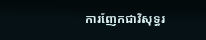ការញែកជាវិសុទ្ធរ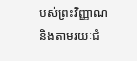បស់ព្រះវិញ្ញាណ និងតាមរយៈជំ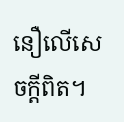នឿលើសេចក្ដីពិត។